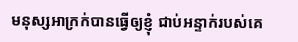មនុស្សអាក្រក់បានធ្វើឲ្យខ្ញុំ ជាប់អន្ទាក់របស់គេ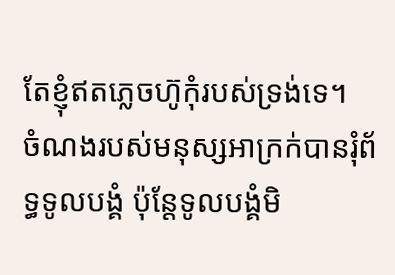តែខ្ញុំឥតភ្លេចហ៊ូកុំរបស់ទ្រង់ទេ។
ចំណងរបស់មនុស្សអាក្រក់បានរុំព័ទ្ធទូលបង្គំ ប៉ុន្តែទូលបង្គំមិ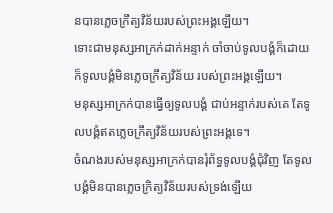នបានភ្លេចក្រឹត្យវិន័យរបស់ព្រះអង្គឡើយ។
ទោះជាមនុស្សអាក្រក់ដាក់អន្ទាក់ ចាំចាប់ទូលបង្គំក៏ដោយ ក៏ទូលបង្គំមិនភ្លេចក្រឹត្យវិន័យ របស់ព្រះអង្គឡើយ។
មនុស្សអាក្រក់បានធ្វើឲ្យទូលបង្គំ ជាប់អន្ទាក់របស់គេ តែទូលបង្គំឥតភ្លេចក្រឹត្យវិន័យរបស់ព្រះអង្គទេ។
ចំណងរបស់មនុស្សអាក្រក់បានរុំព័ទ្ធទូលបង្គំជុំវិញ តែទូលបង្គំមិនបានភ្លេចក្រិត្យវិន័យរបស់ទ្រង់ឡើយ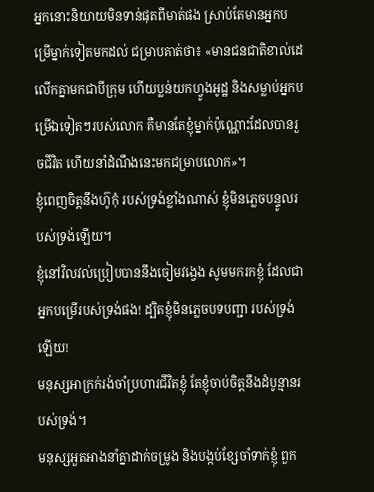អ្នកនោះនិយាយមិនទាន់ផុតពីមាត់ផង ស្រាប់តែមានអ្នកបម្រើម្នាក់ទៀតមកដល់ ជម្រាបគាត់ថា៖ «មានជនជាតិខាល់ដេ លើកគ្នាមកជាបីក្រុម ហើយប្លន់យកហ្វូងអូដ្ឋ និងសម្លាប់អ្នកបម្រើឯទៀតៗរបស់លោក គឺមានតែខ្ញុំម្នាក់ប៉ុណ្ណោះដែលបានរួចជីវិត ហើយនាំដំណឹងនេះមកជម្រាបលោក»។
ខ្ញុំពេញចិត្តនឹងហ៊ូកុំ របស់ទ្រង់ខ្លាំងណាស់ ខ្ញុំមិនភ្លេចបន្ទូលរបស់ទ្រង់ឡើយ។
ខ្ញុំនៅវិលវល់ប្រៀបបាននឹងចៀមវង្វេង សូមមករកខ្ញុំ ដែលជាអ្នកបម្រើរបស់ទ្រង់ផង! ដ្បិតខ្ញុំមិនភ្លេចបទបញ្ជា របស់ទ្រង់ឡើយ!
មនុស្សអាក្រក់រង់ចាំប្រហារជីវិតខ្ញុំ តែខ្ញុំចាប់ចិត្តនឹងដំបូន្មានរបស់ទ្រង់។
មនុស្សអួតអាងនាំគ្នាដាក់ចម្រូង និងបង្កប់ខ្សែចាំទាក់ខ្ញុំ ពួក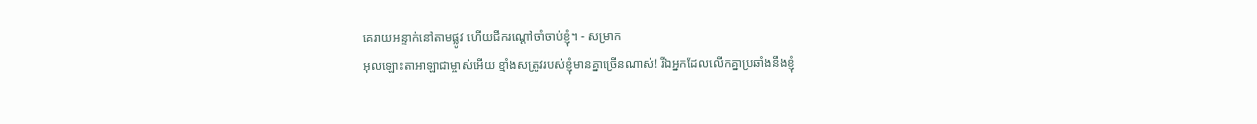គេរាយអន្ទាក់នៅតាមផ្លូវ ហើយជីករណ្ដៅចាំចាប់ខ្ញុំ។ - សម្រាក
អុលឡោះតាអាឡាជាម្ចាស់អើយ ខ្មាំងសត្រូវរបស់ខ្ញុំមានគ្នាច្រើនណាស់! រីឯអ្នកដែលលើកគ្នាប្រឆាំងនឹងខ្ញុំ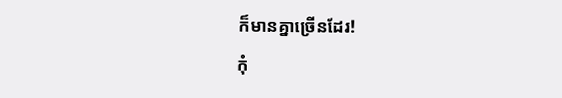ក៏មានគ្នាច្រើនដែរ!
កុំ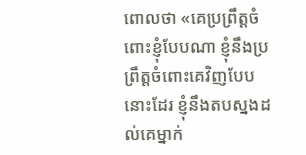ពោលថា «គេប្រព្រឹត្តចំពោះខ្ញុំបែបណា ខ្ញុំនឹងប្រព្រឹត្តចំពោះគេវិញបែបនោះដែរ ខ្ញុំនឹងតបស្នងដល់គេម្នាក់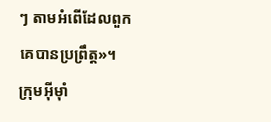ៗ តាមអំពើដែលពួកគេបានប្រព្រឹត្ត»។
ក្រុមអ៊ីមុាំ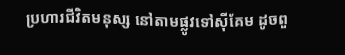ប្រហារជីវិតមនុស្ស នៅតាមផ្លូវទៅស៊ីគែម ដូចពួ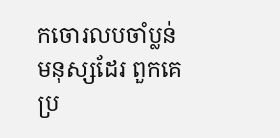កចោរលបចាំប្លន់មនុស្សដែរ ពួកគេប្រ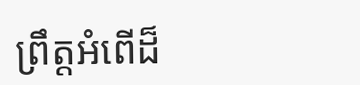ព្រឹត្តអំពើដ៏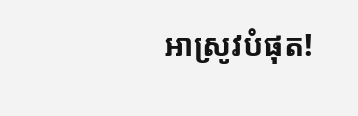អាស្រូវបំផុត!